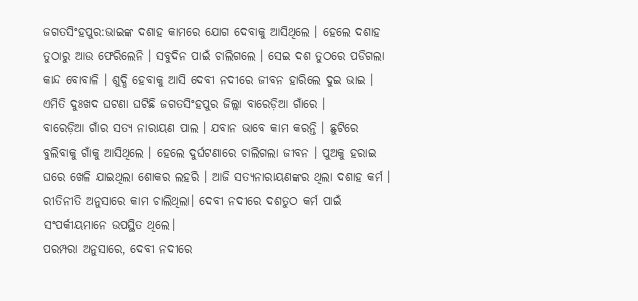ଜଗତସିଂହପୁର:ଭାଇଙ୍କ ଦଶାହ କାମରେ ଯୋଗ ଦେବାକୁ ଆସିଥିଲେ । ହେଲେ ଦଶାହ ତୁଠାରୁ ଆଉ ଫେରିଲେନି । ସବୁଦିନ ପାଇଁ ଚାଲିଗଲେ । ସେଇ ଦଶ ତୁଠରେ ପଡିଗଲା କାନ୍ଦ ବୋବାଳି । ଶୁଦ୍ଧି ହେବାକୁ ଆସି ଦେବୀ ନଦୀରେ ଜୀବନ ହାରିଲେ ଦୁଇ ଭାଇ । ଏମିତି ଦୁଃଖଦ ଘଟଣା ଘଟିଛି ଜଗତସିଂହପୁର ଜିଲ୍ଲା ବାରେଡ଼ିଆ ଗାଁରେ ।
ବାରେଡ଼ିଆ ଗାଁର ସତ୍ୟ ନାରାୟଣ ପାଲ । ଯବାନ ଭାବେ କାମ କରନ୍ତି । ଛୁଟିରେ ବୁଲିବାକୁ ଗାଁକୁ ଆସିଥିଲେ । ହେଲେ ଦୁର୍ଘଟଣାରେ ଚାଲିଗଲା ଜୀବନ । ପୁଅକୁ ହରାଇ ଘରେ ଖେଳି ଯାଇଥିଲା ଶୋକର ଲହରି । ଆଜି ସତ୍ୟନାରାୟଣଙ୍କର ଥିଲା ଦଶାହ କର୍ମ । ରୀତିନୀତି ଅନୁସାରେ କାମ ଚାଲିଥିଲା। ଦେବୀ ନଦୀରେ ଦଶତୁଠ କର୍ମ ପାଇଁ ସଂପର୍କୀୟମାନେ ଉପସ୍ଥିତ ଥିଲେ।
ପରମ୍ପରା ଅନୁସାରେ, ଦେବୀ ନଦୀରେ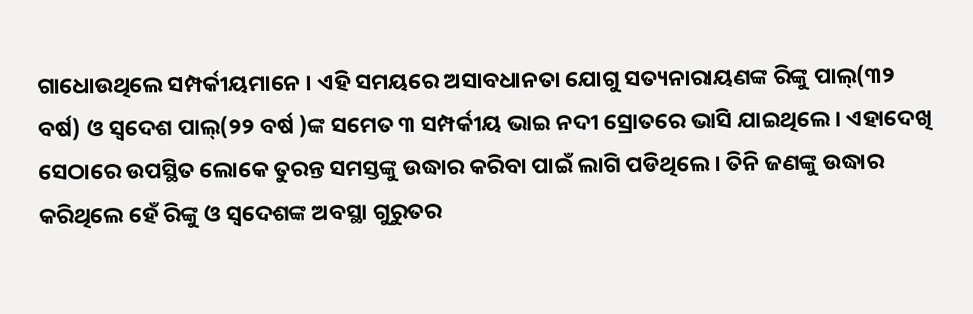ଗାଧୋଉଥିଲେ ସମ୍ପର୍କୀୟମାନେ । ଏହି ସମୟରେ ଅସାବଧାନତା ଯୋଗୁ ସତ୍ୟନାରାୟଣଙ୍କ ରିଙ୍କୁ ପାଲ୍(୩୨ ବର୍ଷ) ଓ ସ୍ୱଦେଶ ପାଲ୍(୨୨ ବର୍ଷ )ଙ୍କ ସମେତ ୩ ସମ୍ପର୍କୀୟ ଭାଇ ନଦୀ ସ୍ରୋତରେ ଭାସି ଯାଇଥିଲେ । ଏହାଦେଖି ସେଠାରେ ଉପସ୍ଥିତ ଲୋକେ ତୁରନ୍ତ ସମସ୍ତଙ୍କୁ ଉଦ୍ଧାର କରିବା ପାଇଁ ଲାଗି ପଡିଥିଲେ । ତିନି ଜଣଙ୍କୁ ଉଦ୍ଧାର କରିଥିଲେ ହେଁ ରିଙ୍କୁ ଓ ସ୍ୱଦେଶଙ୍କ ଅବସ୍ଥା ଗୁରୁତର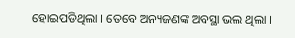ହୋଇପଡିଥିଲା । ତେବେ ଅନ୍ୟଜଣଙ୍କ ଅବସ୍ଥା ଭଲ ଥିଲା ।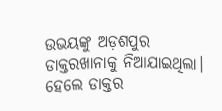ଉଭୟଙ୍କୁ ଅଡ଼ଶପୁର ଡାକ୍ତରଖାନାକୁ ନିଆଯାଇଥିଲା। ହେଲେ ଡାକ୍ତର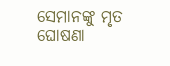ସେମାନଙ୍କୁ ମୃତ ଘୋଷଣା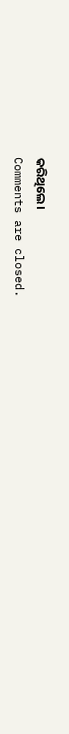କରିଥିଲେ।
Comments are closed.